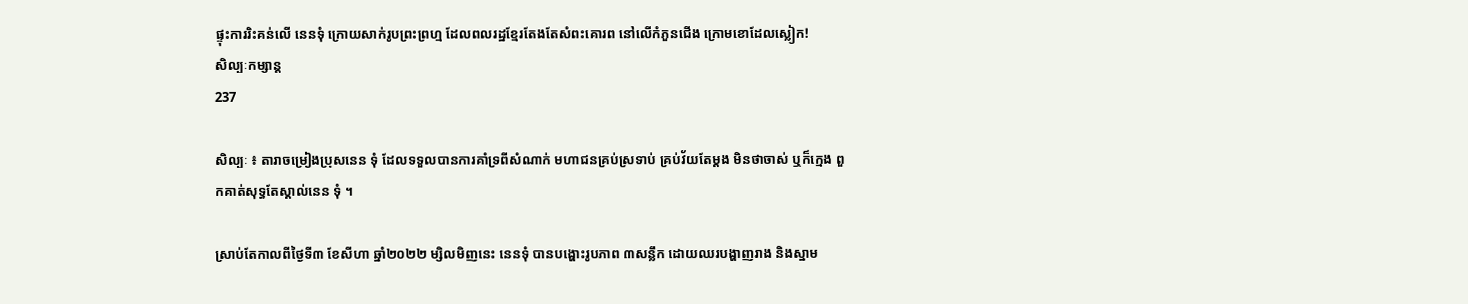ផ្ទុះការរិះគន់លើ នេនទុំ ក្រោយសាក់រូបព្រះព្រហ្ម ដែលពលរដ្ឋខ្មែរតែងតែសំពះគោរព នៅលើកំភួនជើង ក្រោមខោដែលស្លៀក!
សិល្បៈកម្សាន្ត
237

សិល្បៈ ៖ តារាចម្រៀងប្រុសនេន ទុំ ដែលទទួលបានការគាំទ្រពីសំណាក់ មហាជនគ្រប់ស្រទាប់ គ្រប់វ័យតែម្តង មិនថាចាស់ ឬក៏ក្មេង ពួកគាត់សុទ្ធតែស្គាល់នេន ទុំ ។

ស្រាប់តែកាលពីថ្ងៃទី៣ ខែសីហា ឆ្នាំ២០២២ ម្សិលមិញនេះ នេនទុំ បានបង្ហោះរូបភាព ៣សន្លឹក ដោយឈរបង្ហាញរាង និងស្នាម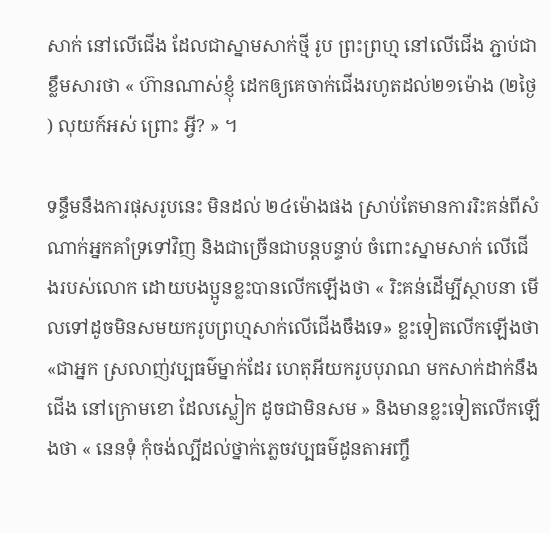សាក់ នៅលើជើង ដែលជាស្នាមសាក់ថ្មី រូប ព្រះព្រហ្ម នៅលើជើង ភ្ជាប់ជាខ្លឹមសារថា « ហ៊ានណាស់ខ្ញុំ ដេកឲ្យគេចាក់ជេីងរហូតដល់២១ម៉ោង (២ថ្ងៃ ) លុយក៍អស់ ព្រោះ អ្វី? » ។

ទន្ទឹមនឹងការផុសរូបនេះ មិនដល់ ២៤ម៉ោងផង ស្រាប់តែមានការរិះគន់ពីសំណាក់អ្នកគាំទ្រទៅវិញ និងជាច្រើនជាបន្តបន្ទាប់ ចំពោះស្នាមសាក់ លើជើងរបស់លោក ដោយបងប្អូនខ្លះបានលើកឡើងថា « រិះគន់ដើម្បីស្ថាបនា មើលទៅដូចមិនសមយករូបព្រហ្មសាក់លើជើងចឹងទេ» ខ្លះទៀតលើកឡើងថា «ជាអ្នក ស្រលាញ់វប្បធម៌ម្នាក់ដែរ ហេតុអីយករូបបុរាណ មកសាក់ដាក់នឹងជើង នៅក្រោមខោ ដែលស្លៀក ដូចជាមិនសម » និងមានខ្លះទៀតលើកឡើងថា « នេនទុំ កុំចង់ល្បីដល់ថ្នាក់ភ្លេចវប្បធម៌ដូនតាអញ្ចឹ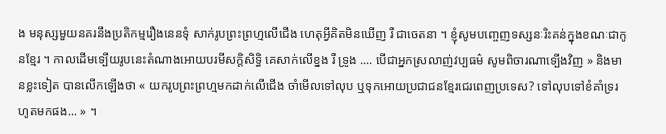ង មនុស្សមួយនគរនឹងប្រតិកម្មរឿងនេនទុំ សាក់រូបព្រះព្រហ្មលើជើង ហេតុអ្វីគិតមិនឃើញ រឺ ជាចេតនា ។ ខ្ញុំសូមបញ្ចេញទស្សនៈរិះគន់ក្នុងខណៈជាកូនខ្មែរ ។ កាលដើមទ្បើយរូបនេះតំណាងអោយបរមីសក្តិសិទ្ធិ គេសាក់លើខ្នង រឺ ទ្រូង .... បើជាអ្នកស្រលាញ់វប្បធម៌ សូមពិចារណាទ្បើងវិញ » និងមានខ្លះទៀត បានលើកឡើងថា « យករូបព្រះព្រហ្មមកដាក់លើជើង ចាំមើលទៅលុប ឬទុកអោយប្រជាជនខ្មែរជេរពេញប្រទេស? ទៅលុបទៅខំគាំទ្ររហូតមកផង... » ។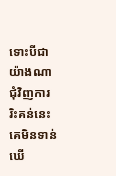ទោះបីជាយ៉ាងណា ជុំវិញការរិះគន់នេះ គេមិនទាន់ឃើ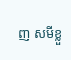ញ សមីខ្លួ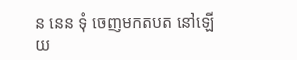ន នេន ទុំ ចេញមកតបត នៅឡើយ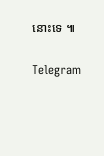នោះទេ ៕


Telegram